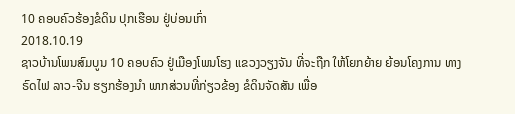10 ຄອບຄົວຮ້ອງຂໍດິນ ປຸກເຮືອນ ຢູ່ບ່ອນເກົ່າ
2018.10.19
ຊາວບ້ານໂພນສົມບູນ 10 ຄອບຄົວ ຢູ່ເມືອງໂພນໂຮງ ແຂວງວຽງຈັນ ທີ່ຈະຖືກ ໃຫ້ໂຍກຍ້າຍ ຍ້ອນໂຄງການ ທາງຣົດໄຟ ລາວ-ຈີນ ຮຽກຮ້ອງນໍາ ພາກສ່ວນທີ່ກ່ຽວຂ້ອງ ຂໍດິນຈັດສັນ ເພື່ອ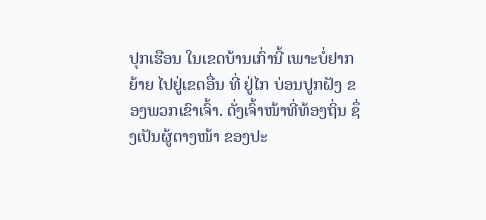ປຸກເຮືອນ ໃນເຂດບ້ານເກົ່ານີ້ ເພາະບໍ່ຢາກຍ້າຍ ໄປຢູ່ເຂດອື່ນ ທີ່ ຢູ່ໄກ ບ່ອນປູກຝັງ ຂອງພວກເຂົາເຈົ້າ. ດັ່ງເຈົ້າໜ້າທີ່ທ້ອງຖິ່ນ ຊຶ່ງເປັນຜູ້ຕາງໜ້າ ຂອງປະ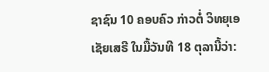ຊາຊົນ 10 ຄອບຄົວ ກ່າວຕໍ່ ວິທຍຸເອເຊັຍເສຣີ ໃນມື້ວັນທີ 18 ຕຸລານີ້ວ່າ: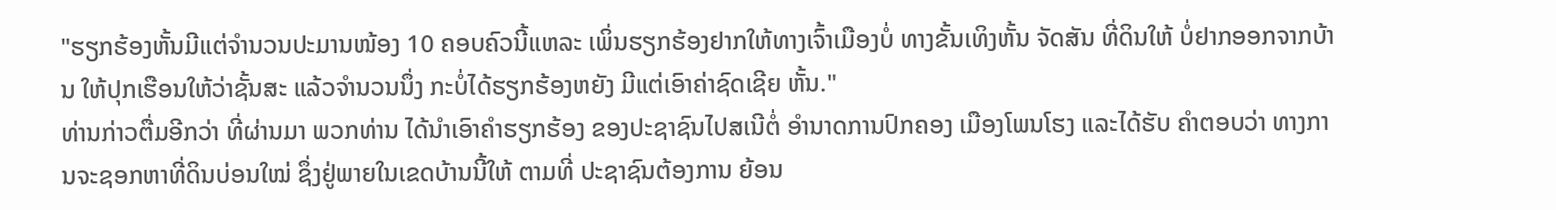"ຮຽກຮ້ອງຫັ້ນມີແຕ່ຈໍານວນປະມານໜ້ອງ 10 ຄອບຄົວນີ້ແຫລະ ເພິ່ນຮຽກຮ້ອງຢາກໃຫ້ທາງເຈົ້າເມືອງບໍ່ ທາງຂັ້ນເທິງຫັ້ນ ຈັດສັນ ທີ່ດິນໃຫ້ ບໍ່ຢາກອອກຈາກບ້ານ ໃຫ້ປຸກເຮືອນໃຫ້ວ່າຊັ້ນສະ ແລ້ວຈໍານວນນຶ່ງ ກະບໍ່ໄດ້ຮຽກຮ້ອງຫຍັງ ມີແຕ່ເອົາຄ່າຊົດເຊີຍ ຫັ້ນ."
ທ່ານກ່າວຕື່ມອີກວ່າ ທີ່ຜ່ານມາ ພວກທ່ານ ໄດ້ນໍາເອົາຄໍາຮຽກຮ້ອງ ຂອງປະຊາຊົນໄປສເນີຕໍ່ ອໍານາດການປົກຄອງ ເມືອງໂພນໂຮງ ແລະໄດ້ຮັບ ຄໍາຕອບວ່າ ທາງການຈະຊອກຫາທີ່ດິນບ່ອນໃໝ່ ຊຶ່ງຢູ່ພາຍໃນເຂດບ້ານນີ້ໃຫ້ ຕາມທີ່ ປະຊາຊົນຕ້ອງການ ຍ້ອນ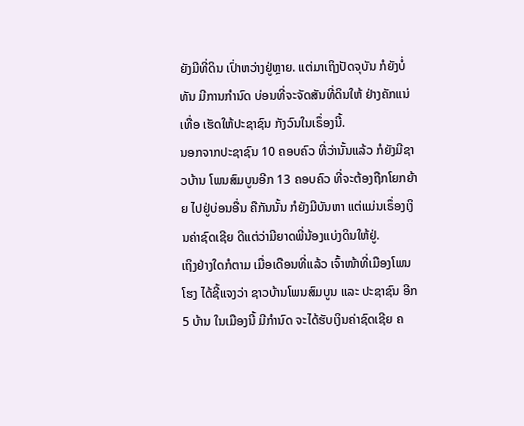ຍັງມີທີ່ດິນ ເປົ່າຫວ່າງຢູ່ຫຼາຍ. ແຕ່ມາເຖິງປັດຈຸບັນ ກໍຍັງບໍ່ທັນ ມີການກໍານົດ ບ່ອນທີ່ຈະຈັດສັນທີ່ດິນໃຫ້ ຢ່າງຄັກແນ່ເທື່ອ ເຮັດໃຫ້ປະຊາຊົນ ກັງວົນໃນເຣຶ່ອງນີ້.
ນອກຈາກປະຊາຊົນ 10 ຄອບຄົວ ທີ່ວ່ານັ້ນແລ້ວ ກໍຍັງມີຊາວບ້ານ ໂພນສົມບູນອີກ 13 ຄອບຄົວ ທີ່ຈະຕ້ອງຖືກໂຍກຍ້າຍ ໄປຢູ່ບ່ອນອື່ນ ຄືກັນນັ້ນ ກໍຍັງມີບັນຫາ ແຕ່ແມ່ນເຣຶ່ອງເງິນຄ່າຊົດເຊີຍ ດີແຕ່ວ່າມີຍາດພີ່ນ້ອງແບ່ງດິນໃຫ້ຢູ່.
ເຖິງຢ່າງໃດກໍຕາມ ເມື່ອເດືອນທີ່ແລ້ວ ເຈົ້າໜ້າທີ່ເມືອງໂພນໂຮງ ໄດ້ຊີ້ແຈງວ່າ ຊາວບ້ານໂພນສົມບູນ ແລະ ປະຊາຊົນ ອີກ 5 ບ້ານ ໃນເມືອງນີ້ ມີກໍານົດ ຈະໄດ້ຮັບເງິນຄ່າຊົດເຊີຍ ຄ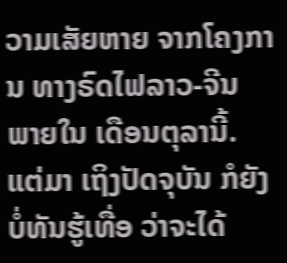ວາມເສັຍຫາຍ ຈາກໂຄງການ ທາງຣົດໄຟລາວ-ຈີນ ພາຍໃນ ເດືອນຕຸລານີ້. ແຕ່ມາ ເຖິງປັດຈຸບັນ ກໍຍັງບໍ່ທັນຮູ້ເທື່ອ ວ່າຈະໄດ້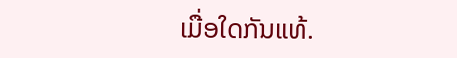ເມື່ອໃດກັນແທ້.